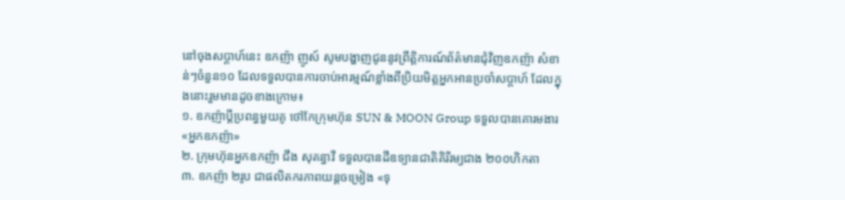នៅចុងសប្តាហ៍នេះ ឧកញ៉ា ញូស៍ សូមបង្ហាញជូននូវព្រឹត្តិការណ៍ព័ត៌មានជុំវិញឧកញ៉ា សំខាន់ៗចំនួន១០ ដែលទទួលបានការចាប់អារម្មណ៍ខ្លាំងពីប្រិយមិត្តអ្នកអានប្រចាំសប្តាហ៍ ដែលក្នុងនោះរួមមានដូចខាងក្រោម៖
១. ឧកញ៉ាប្តីប្រពន្ធមួយគូ ថៅកែក្រុមហ៊ុន SUN & MOON Group ទទួលបានគោរមងារ «អ្នកឧកញ៉ា»
២. ក្រុមហ៊ុនអ្នកឧកញ៉ា ជឹង សុគន្ធាវី ទទួលបានដីឧទ្យានជាតិគិរីរម្យជាង ២០០ហិកតា
៣. ឧកញ៉ា ២រូប ជាផលិតករភាពយន្តចម្រៀង «ទុ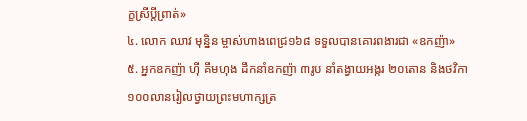ក្ខស្រីប្តីព្រាត់»
៤. លោក ឈាវ មុន្និន ម្ចាស់ហាងពេជ្រ១៦៨ ទទួលបានគោរពងារជា «ឧកញ៉ា»
៥. អ្នកឧកញ៉ា ហ៊ី គឹមហុង ដឹកនាំឧកញ៉ា ៣រូប នាំតង្វាយអង្ករ ២០តោន និងថវិកា ១០០លានរៀលថ្វាយព្រះមហាក្សត្រ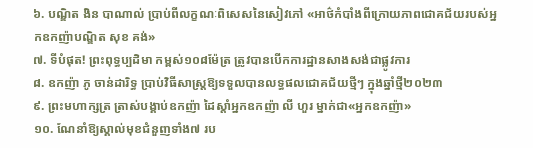៦. បណ្ឌិត ងិន បាណាល់ ប្រាប់ពីលក្ខណៈពិសេសនៃសៀវភៅ «អាថ៌កំបាំងពីក្រោយភាពជោគជ័យរបស់អ្នកឧកញ៉ាបណ្ឌិត សុខ គង់»
៧. ទីបំផុត! ព្រះពុទ្ធប្បដិមា កម្ពស់១០៨ម៉ែត្រ ត្រូវបានបើកការដ្ឋានសាងសង់ជាផ្លូវការ
៨. ឧកញ៉ា ភូ ចាន់ដារិទ្ធ ប្រាប់វិធីសាស្ត្រឱ្យទទួលបានលទ្ធផលជោគជ័យថ្មីៗ ក្នុងឆ្នាំថ្មី២០២៣
៩. ព្រះមហាក្សត្រ ត្រាស់បង្គាប់ឧកញ៉ា ដៃស្តាំអ្នកឧកញ៉ា លី ហួរ ម្នាក់ជា«អ្នកឧកញ៉ា»
១០. ណែនាំឱ្យស្គាល់មុខជំនួញទាំង៧ រប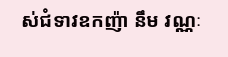ស់ជំទាវឧកញ៉ា នឹម វណ្ណៈ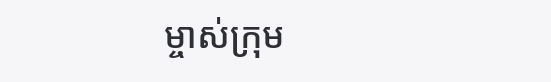ម្ចាស់ក្រុម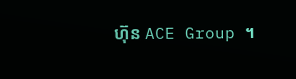ហ៊ុន ACE Group ។